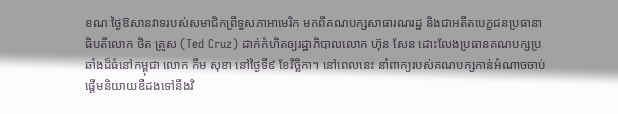ខណៈថ្ងៃឱសានវាទរបស់សមាជិកព្រឹទ្ធសភាអាមេរិក មកពីគណបក្សសាធារណរដ្ឋ និងជាអតីតបេក្ខជនប្រធានាធិបតីលោក ថិត គ្រូស (Ted Cruz) ដាក់កំហិតឲ្យរដ្ឋាភិបាលលោក ហ៊ុន សែន ដោះលែងប្រធានគណបក្សប្រឆាំងដ៏ធំនៅកម្ពុជា លោក កឹម សុខា នៅថ្ងៃទី៩ ខែវិច្ឆិកា។ នៅពេលនេះ នាំពាក្យរបស់គណបក្សកាន់អំណាចចាប់ផ្ដើមនិយាយឌឺដងទៅនឹងវិ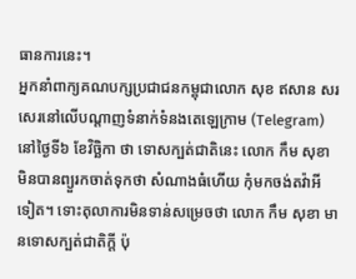ធានការនេះ។
អ្នកនាំពាក្យគណបក្សប្រជាជនកម្ពុជាលោក សុខ ឥសាន សរសេរនៅលើបណ្ដាញទំនាក់ទំនងតេឡេក្រាម (Telegram) នៅថ្ងៃទី៦ ខែវិច្ឆិកា ថា ទោសក្បត់ជាតិនេះ លោក កឹម សុខា មិនបានព្យួរកចាត់ទុកថា សំណាងធំហើយ កុំមកចង់តវ៉ាអីទៀត។ ទោះតុលាការមិនទាន់សម្រេចថា លោក កឹម សុខា មានទោសក្បត់ជាតិក្ដី ប៉ុ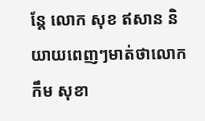ន្តែ លោក សុខ ឥសាន និយាយពេញៗមាត់ថាលោក កឹម សុខា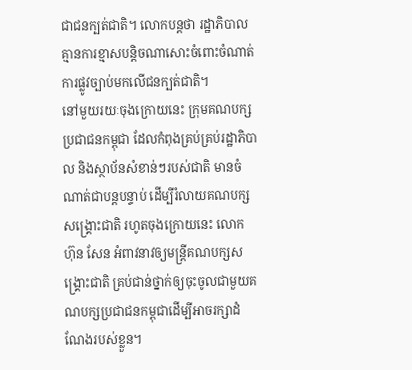ជាជនក្បត់ជាតិ។ លោកបន្តថា រដ្ឋាភិបាល គ្មានការខ្មាសបន្តិចណាសោះចំពោះចំណាត់ការផ្លូវច្បាប់មកលើជនក្បត់ជាតិ។
នៅមួយរយៈចុងក្រោយនេះ ក្រុមគណបក្សប្រជាជនកម្ពុជា ដែលកំពុងគ្រប់គ្រប់រដ្ឋាភិបាល និងស្ថាប័នសំខាន់ៗរបស់ជាតិ មានចំណាត់ជាបន្តបន្ទាប់ ដើម្បីរំលាយគណបក្សសង្គ្រោះជាតិ រហូតចុងក្រោយនេះ លោក ហ៊ុន សែន អំពាវនាវឲ្យមន្ត្រីគណបក្សសង្គ្រោះជាតិ គ្រប់ជាន់ថ្នាក់ឲ្យចុះចូលជាមួយគណបក្សប្រជាជនកម្ពុជាដើម្បីអាចរក្សាដំណែងរបស់ខ្លួន។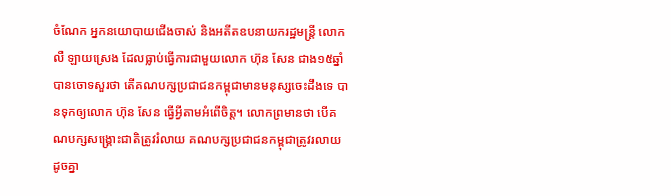ចំណែក អ្នកនយោបាយជើងចាស់ និងអតីតឧបនាយករដ្ឋមន្ត្រី លោក លឺ ឡាយស្រេង ដែលធ្លាប់ធ្វើការជាមួយលោក ហ៊ុន សែន ជាង១៥ឆ្នាំ បានចោទសួរថា តើគណបក្សប្រជាជនកម្ពុជាមានមនុស្សចេះដឹងទេ បានទុកឲ្យលោក ហ៊ុន សែន ធ្វើអ្វីតាមអំពើចិត្ត។ លោកព្រមានថា បើគណបក្សសង្គ្រោះជាតិត្រូវរំលាយ គណបក្សប្រជាជនកម្ពុជាត្រូវរលាយដូចគ្នា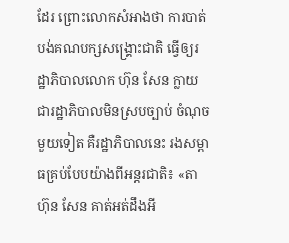ដែរ ព្រោះលោកសំអាងថា ការបាត់បង់គណបក្សសង្គ្រោះជាតិ ធ្វើឲ្យរដ្ឋាភិបាលលោក ហ៊ុន សែន ក្លាយជារដ្ឋាភិបាលមិនស្របច្បាប់ ចំណុចមួយទៀត គឺរដ្ឋាភិបាលនេះ រងសម្ពាធគ្រប់បែបយ៉ាងពីអន្តរជាតិ៖ «តា ហ៊ុន សែន គាត់អត់ដឹងអី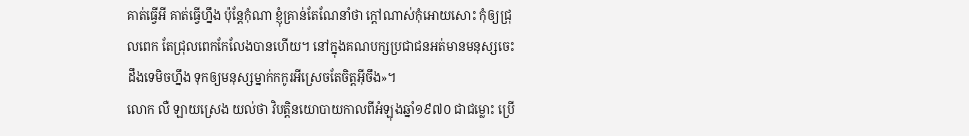គាត់ធ្វើអី គាត់ធ្វើហ្នឹង ប៉ុន្តែកុំណា ខ្ញុំគ្រាន់តែណែនាំថា ក្ដៅណាស់កុំអោយសោះ កុំឲ្យជ្រុលពេក តែជ្រុលពេកកែលែងបានហើយ។ នៅក្នុងគណបក្សប្រជាជនអត់មានមនុស្សចេះដឹងទេមិចហ្នឹង ទុកឲ្យមនុស្សម្នាក់កកូរអីស្រេចតែចិត្តអ៊ីចឹង»។
លោក លឺ ឡាយស្រេង យល់ថា វិបត្តិនយោបាយកាលពីអំឡុងឆ្នាំ១៩៧០ ជាជម្លោះ ប្រើ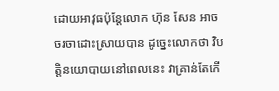ដោយអាវុធប៉ុន្តែលោក ហ៊ុន សែន អាចចរចាដោះស្រាយបាន ដូច្នេះលោកថា វិបត្តិនយោបាយនៅពេលនេះ វាគ្រាន់តែកើ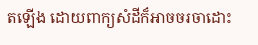តឡើង ដោយពាក្យសំដីក៏អាចចរចាដោះ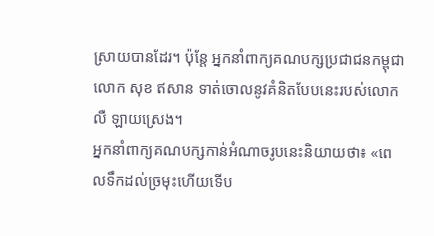ស្រាយបានដែរ។ ប៉ុន្តែ អ្នកនាំពាក្យគណបក្សប្រជាជនកម្ពុជា លោក សុខ ឥសាន ទាត់ចោលនូវគំនិតបែបនេះរបស់លោក លឺ ឡាយស្រេង។
អ្នកនាំពាក្យគណបក្សកាន់អំណាចរូបនេះនិយាយថា៖ «ពេលទឹកដល់ច្រមុះហើយទើប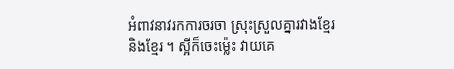អំពាវនាវរកការចរចា ស្រុះស្រួលគ្នារវាងខ្មែរ និងខ្មែរ ។ ស្អីក៏ចេះម្ល៉េះ វាយគេ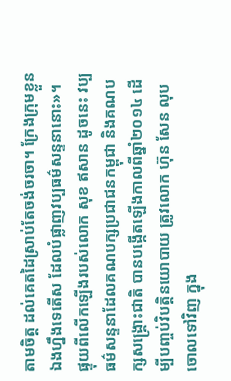តាមចិត្ត ដល់គេតដៃស្រាប់តែចង់ចរចា។ ក្រែងក្រុមខ្លួនឯងហ្នឹងទេតើស ដែលបំផ្លាញវប្បធម៌សន្ទនានោះ»។
ផ្ទុយពីលើកឡើងរបស់លោក សុខ ឥសាន ដូចនេះ វប្បធម៌សន្ទនាដែលគណបក្សប្រជាជនកម្ពុជា និងគណបក្សសង្គ្រោះជាតិ បានបង្កើតឡើងកាលពីឆ្នាំ២០១៤ ដើម្បីបញ្ចប់វិបត្តិនយោបាយ ត្រូវលោក ហ៊ុន សែន លុបចោលទៅវិញ ក្នុង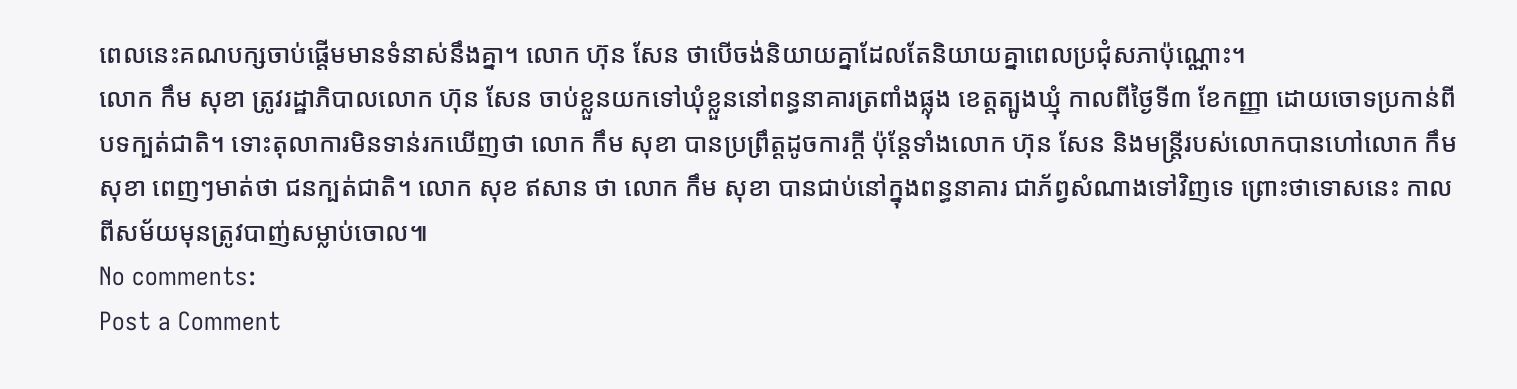ពេលនេះគណបក្សចាប់ផ្ដើមមានទំនាស់នឹងគ្នា។ លោក ហ៊ុន សែន ថាបើចង់និយាយគ្នាដែលតែនិយាយគ្នាពេលប្រជុំសភាប៉ុណ្ណោះ។
លោក កឹម សុខា ត្រូវរដ្ឋាភិបាលលោក ហ៊ុន សែន ចាប់ខ្លួនយកទៅឃុំខ្លួននៅពន្ធនាគារត្រពាំងផ្លុង ខេត្តត្បូងឃ្មុំ កាលពីថ្ងៃទី៣ ខែកញ្ញា ដោយចោទប្រកាន់ពីបទក្បត់ជាតិ។ ទោះតុលាការមិនទាន់រកឃើញថា លោក កឹម សុខា បានប្រព្រឹត្តដូចការក្ដី ប៉ុន្តែទាំងលោក ហ៊ុន សែន និងមន្ត្រីរបស់លោកបានហៅលោក កឹម សុខា ពេញៗមាត់ថា ជនក្បត់ជាតិ។ លោក សុខ ឥសាន ថា លោក កឹម សុខា បានជាប់នៅក្នុងពន្ធនាគារ ជាភ័ព្វសំណាងទៅវិញទេ ព្រោះថាទោសនេះ កាលពីសម័យមុនត្រូវបាញ់សម្លាប់ចោល៕
No comments:
Post a Comment